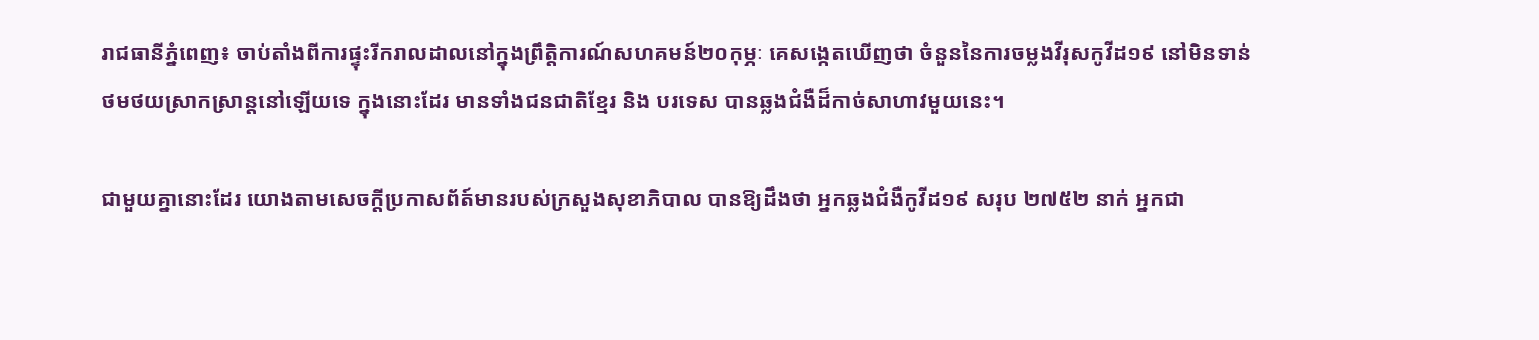រាជធានីភ្នំពេញ៖ ចាប់តាំងពីការផ្ទុះរីករាលដាលនៅក្នុងព្រឹត្តិការណ៍សហគមន៍២០កុម្ភៈ គេសង្កេតឃើញថា ចំនួននៃការចម្លងវីរុសកូវីដ១៩ នៅមិនទាន់ថមថយស្រាកស្រាន្តនៅឡើយទេ ក្នុងនោះដែរ មានទាំងជនជាតិខ្មែរ និង បរទេស បានឆ្លងជំងឺដ៏កាច់សាហាវមួយនេះ។

ជាមួយគ្នានោះដែរ យោងតាមសេចក្តីប្រកាសព័ត៍មានរបស់ក្រសួងសុខាភិបាល បានឱ្យដឹងថា អ្នកឆ្លងជំងឺកូវីដ១៩ សរុប ២៧៥២ នាក់ អ្នកជា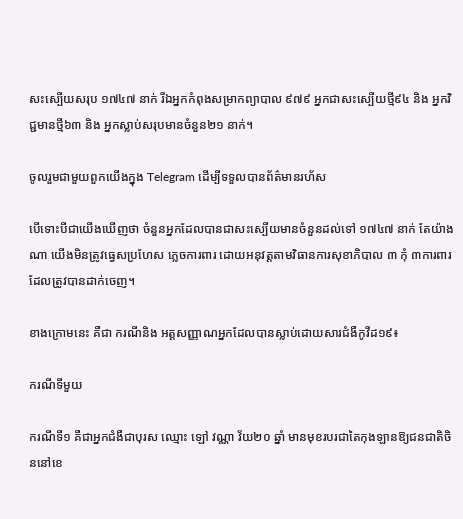សះស្បើយសរុប ១៧៤៧ នាក់ រីឯអ្នកកំពុងសម្រាកព្យាបាល ៩៧៩ អ្នកជាសះស្បើយថ្មី៩៤ និង អ្នកវិជ្ជមានថ្មី៦៣ និង អ្នកស្លាប់សរុបមានចំនួន២១ នាក់។

ចូលរួមជាមួយពួកយើងក្នុង Telegram ដើម្បីទទួលបានព័ត៌មានរហ័ស

បើទោះបីជាយើងឃើញថា ចំនួនអ្នកដែលបានជាសះស្បើយមានចំនួនដល់ទៅ ១៧៤៧ នាក់ តែយ៉ាងណា យើងមិនត្រូវធ្វេសប្រហែស ភ្លេចការពារ ដោយអនុវត្តតាមវិធានការសុខាភិបាល ៣ កុំ ៣ការពារ ដែលត្រូវបានដាក់ចេញ។

ខាងក្រោមនេះ គឺជា ករណីនិង អត្តសញ្ញាណអ្នកដែលបានស្លាប់ដោយសារជំងឺកូវីដ១៩៖

ករណីទីមួយ

ករណីទី១ គឺជាអ្នកជំងឺជាបុរស ឈ្មោះ ឡៅ វណ្ណា វ័យ២០ ឆ្នាំ មានមុខរបរជាតៃកុងឡានឱ្យជនជាតិចិននៅខេ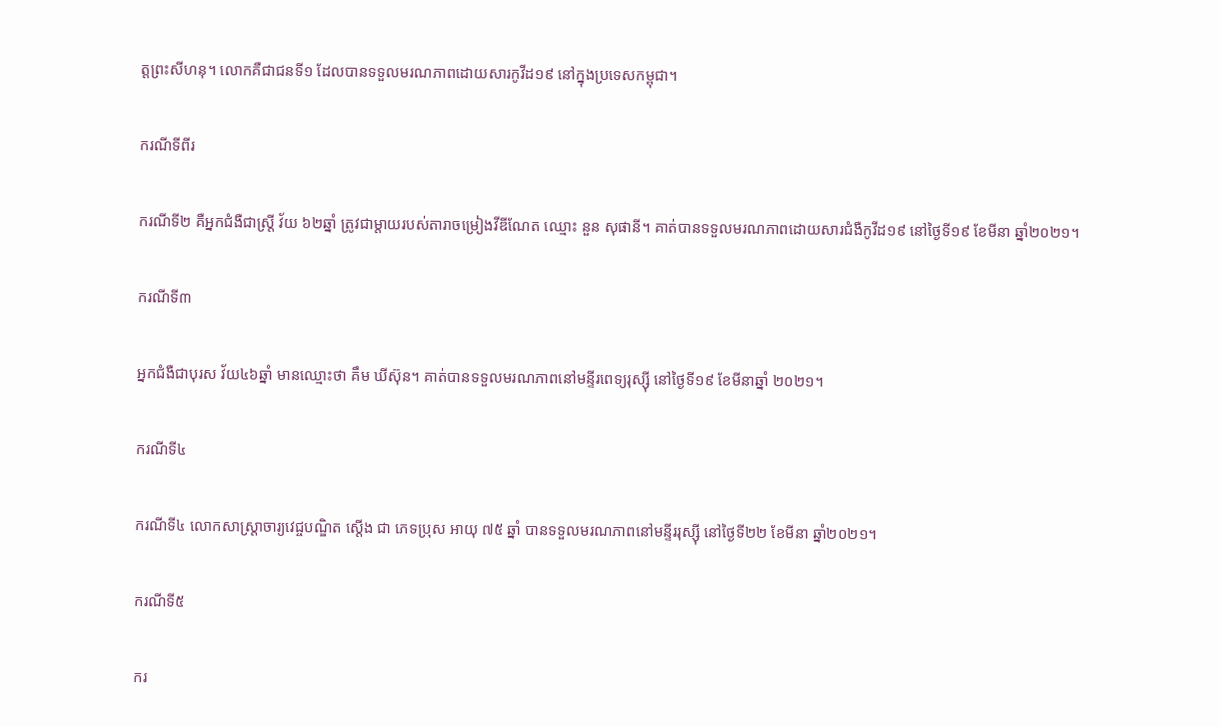ត្តព្រះសីហនុ។ លោកគឺជាជនទី១ ដែលបានទទួលមរណភាពដោយសារកូវីដ១៩ នៅក្នុងប្រទេសកម្ពុជា។

ករណីទីពីរ

ករណីទី២ គឺអ្នកជំងឺជាស្រ្តី វ័យ ៦២ឆ្នាំ ត្រូវជាម្តាយរបស់តារាចម្រៀងវីឌីណែត ឈ្មោះ នួន សុផានី។ គាត់បានទទួលមរណភាពដោយសារជំងឺកូវីដ១៩ នៅថ្ងៃទី១៩ ខែមីនា ឆ្នាំ២០២១។

ករណីទី៣

អ្នកជំងឺជាបុរស វ័យ៤៦ឆ្នាំ មានឈ្មោះថា គឹម ឃីស៊ុន។ គាត់បានទទួលមរណភាពនៅមន្ទីរពេទ្យរុស្ស៊ី នៅថ្ងៃទី១៩ ខែមីនាឆ្នាំ ២០២១។

ករណីទី៤

ករណីទី៤ លោកសាស្ត្រាចារ្យវេជ្ចបណ្ឌិត ស្តើង ជា ភេទប្រុស អាយុ ៧៥ ឆ្នាំ បានទទួលមរណភាពនៅមន្ទីររុស្ស៊ី នៅថ្ងៃទី២២ ខែមីនា ឆ្នាំ២០២១។

ករណីទី៥

ករ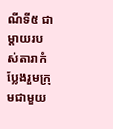ណីទី៥ ជាម្តាយរបស់តារាកំប្លែងរួមក្រុមជាមួយ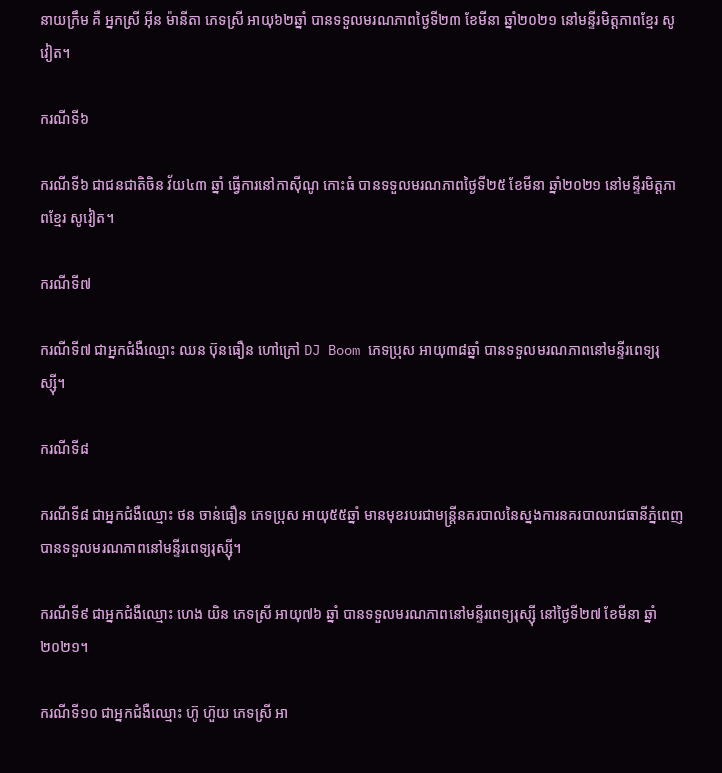នាយក្រឹម គឺ អ្នកស្រី អ៊ីន ម៉ានីតា ភេទស្រី អាយុ៦២ឆ្នាំ បានទទួលមរណភាពថ្ងៃទី២៣ ខែមីនា ឆ្នាំ២០២១ នៅមន្ទីរមិត្តភាពខ្មែរ សូវៀត។

ករណីទី៦

ករណីទី៦ ជាជនជាតិចិន វ័យ៤៣ ឆ្នាំ ធ្វើការនៅកាស៊ីណូ កោះធំ បានទទួលមរណភាពថ្ងៃទី២៥ ខែមីនា ឆ្នាំ២០២១ នៅមន្ទីរមិត្តភាពខ្មែរ សូវៀត។

ករណីទី៧

ករណីទី៧ ជាអ្នកជំងឺឈ្មោះ ឈន ប៊ុនធឿន ហៅក្រៅ DJ Boom ភេទប្រុស អាយុ៣៨ឆ្នាំ បានទទួលមរណភាពនៅមន្ទីរពេទ្យរុស្ស៊ី។

ករណីទី៨

ករណីទី៨ ជាអ្នកជំងឺឈ្មោះ ថន ចាន់ធឿន ភេទប្រុស អាយុ៥៥ឆ្នាំ មានមុខរបរជាមន្រ្តីនគរបាលនៃស្នងការនគរបាលរាជធានីភ្នំពេញ បានទទួលមរណភាពនៅមន្ទីរពេទ្យរុស្ស៊ី។

ករណីទី៩ ជាអ្នកជំងឺឈ្មោះ ហេង យិន ភេទស្រី អាយុ៧៦ ឆ្នាំ បានទទួលមរណភាពនៅមន្ទីរពេទ្យរុស្ស៊ី នៅថ្ងៃទី២៧ ខែមីនា ឆ្នាំ២០២១។

ករណីទី១០ ជាអ្នកជំងឺឈ្មោះ ហ៊ូ ហ៊ួយ ភេទស្រី អា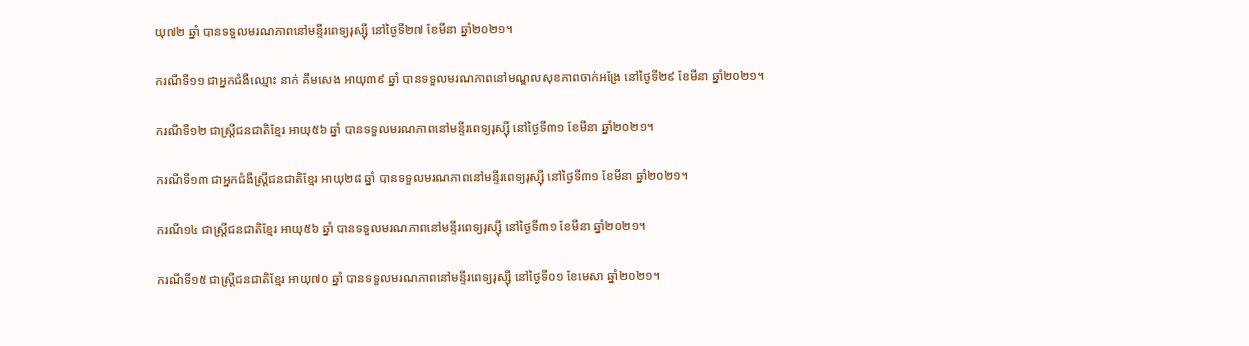យុ៧២ ឆ្នាំ បានទទួលមរណភាពនៅមន្ទីរពេទ្យរុស្ស៊ី នៅថ្ងៃទី២៧ ខែមីនា ឆ្នាំ២០២១។

ករណីទី១១ ជាអ្នកជំងឺឈ្មោះ នាក់ គឹមសេង អាយុ៣៩ ឆ្នាំ បានទទួលមរណភាពនៅមណ្ឌលសុខភាពចាក់អង្រែ នៅថ្ងៃទី២៩ ខែមីនា ឆ្នាំ២០២១។

ករណីទី១២ ជាស្រ្តីជនជាតិខ្មែរ អាយុ៥៦ ឆ្នាំ បានទទួលមរណភាពនៅមន្ទីរពេទ្យរុស្ស៊ី នៅថ្ងៃទី៣១ ខែមីនា ឆ្នាំ២០២១។

ករណីទី១៣ ជាអ្នកជំងឺស្រ្តីជនជាតិខ្មែរ អាយុ២៨ ឆ្នាំ បានទទួលមរណភាពនៅមន្ទីរពេទ្យរុស្ស៊ី នៅថ្ងៃទី៣១ ខែមីនា ឆ្នាំ២០២១។

ករណី១៤ ជាស្រ្តីជនជាតិខ្មែរ អាយុ៥៦ ឆ្នាំ បានទទួលមរណភាពនៅមន្ទីរពេទ្យរុស្ស៊ី នៅថ្ងៃទី៣១ ខែមីនា ឆ្នាំ២០២១។

ករណីទី១៥ ជាស្រ្តីជនជាតិខ្មែរ អាយុ៧០ ឆ្នាំ បានទទួលមរណភាពនៅមន្ទីរពេទ្យរុស្ស៊ី នៅថ្ងៃទី០១ ខែមេសា ឆ្នាំ២០២១។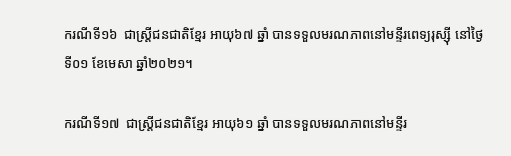ករណីទី១៦  ជាស្រ្តីជនជាតិខ្មែរ អាយុ៦៧ ឆ្នាំ បានទទួលមរណភាពនៅមន្ទីរពេទ្យរុស្ស៊ី នៅថ្ងៃទី០១ ខែមេសា ឆ្នាំ២០២១។

ករណីទី១៧  ជាស្រ្តីជនជាតិខ្មែរ អាយុ៦១ ឆ្នាំ បានទទួលមរណភាពនៅមន្ទីរ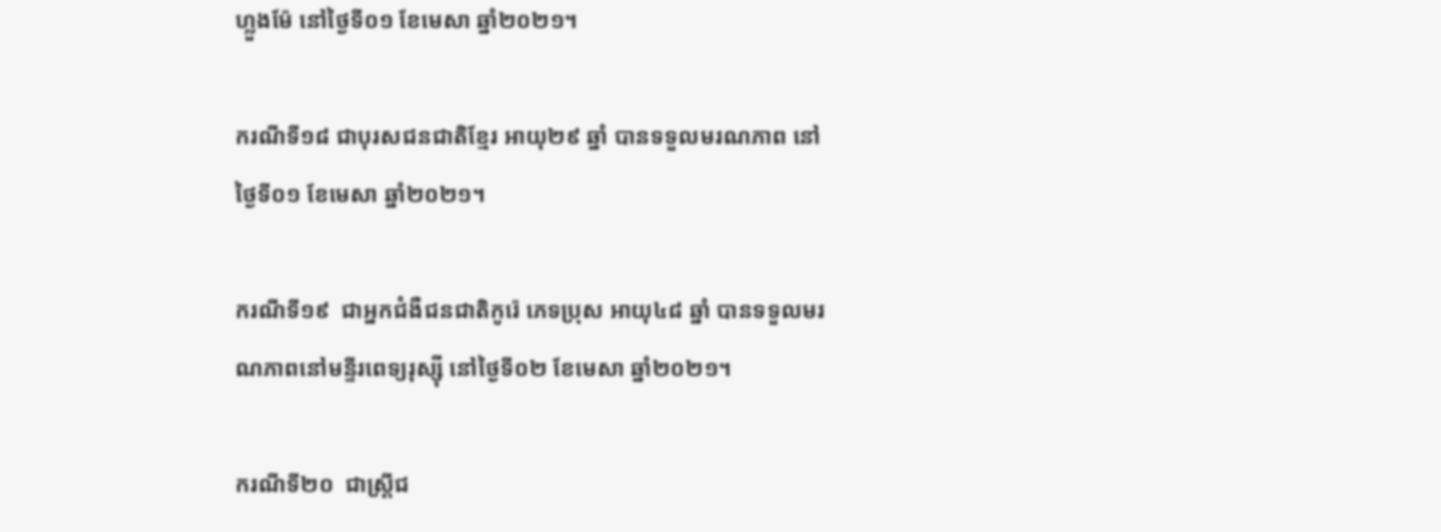ហ្លួងម៉ែ នៅថ្ងៃទី០១ ខែមេសា ឆ្នាំ២០២១។

ករណីទី១៨ ជាបុរសជនជាតិខ្មែរ អាយុ២៩ ឆ្នាំ បានទទួលមរណភាព នៅថ្ងៃទី០១ ខែមេសា ឆ្នាំ២០២១។

ករណីទី១៩  ជាអ្នកជំងឺជនជាតិកូរ៉េ ភេទប្រុស អាយុ៤៨ ឆ្នាំ បានទទួលមរណភាពនៅមន្ទីរពេទ្យរុស្ស៊ី នៅថ្ងៃទី០២ ខែមេសា ឆ្នាំ២០២១។

ករណីទី២០  ជាស្រ្តីជ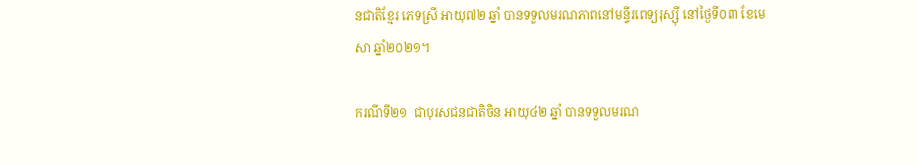នជាតិខ្មែរ ភេទស្រី អាយុ៧២ ឆ្នាំ បានទទួលមរណភាពនៅមន្ទីរពេទ្យរុស្ស៊ី នៅថ្ងៃទី០៣ ខែមេសា ឆ្នាំ២០២១។

ករណីទី២១  ជាបុរសជនជាតិចិន អាយុ៤២ ឆ្នាំ បានទទួលមរណ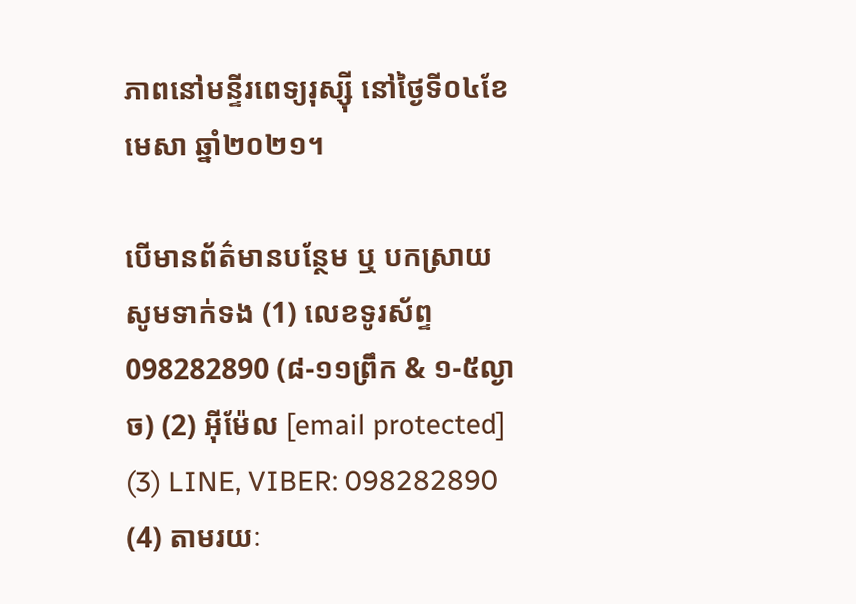ភាពនៅមន្ទីរពេទ្យរុស្ស៊ី នៅថ្ងៃទី០៤ខែមេសា ឆ្នាំ២០២១។

បើមានព័ត៌មានបន្ថែម ឬ បកស្រាយសូមទាក់ទង (1) លេខទូរស័ព្ទ 098282890 (៨-១១ព្រឹក & ១-៥ល្ងាច) (2) អ៊ីម៉ែល [email protected] (3) LINE, VIBER: 098282890 (4) តាមរយៈ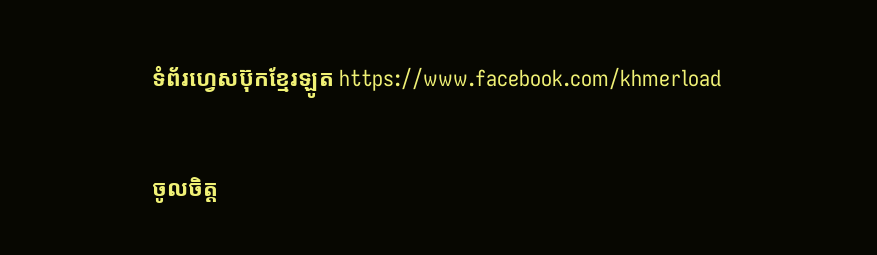ទំព័រហ្វេសប៊ុកខ្មែរឡូត https://www.facebook.com/khmerload

ចូលចិត្ត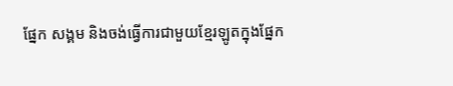ផ្នែក សង្គម និងចង់ធ្វើការជាមួយខ្មែរឡូតក្នុងផ្នែក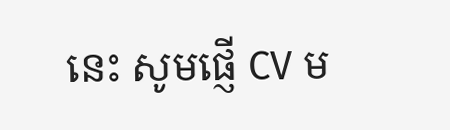នេះ សូមផ្ញើ CV ម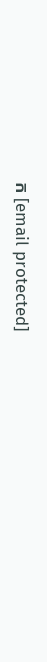ក [email protected]